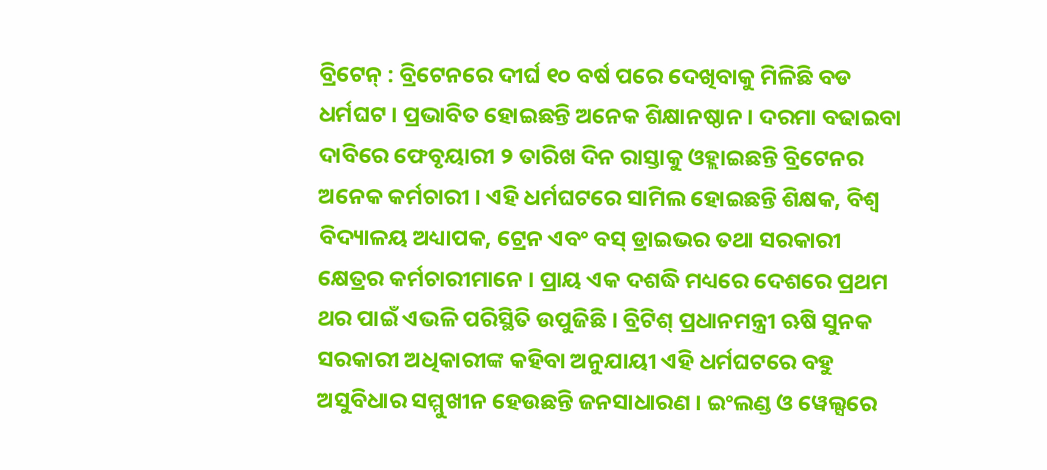ବ୍ରିଟେନ୍ : ବ୍ରିଟେନରେ ଦୀର୍ଘ ୧୦ ବର୍ଷ ପରେ ଦେଖିବାକୁ ମିଳିଛି ବଡ ଧର୍ମଘଟ । ପ୍ରଭାବିତ ହୋଇଛନ୍ତି ଅନେକ ଶିକ୍ଷାନଷ୍ଠାନ । ଦରମା ବଢାଇବା ଦାବିରେ ଫେବୃୟାରୀ ୨ ତାରିଖ ଦିନ ରାସ୍ତାକୁ ଓହ୍ଲାଇଛନ୍ତି ବ୍ରିଟେନର ଅନେକ କର୍ମଚାରୀ । ଏହି ଧର୍ମଘଟରେ ସାମିଲ ହୋଇଛନ୍ତି ଶିକ୍ଷକ, ବିଶ୍ୱ ବିଦ୍ୟାଳୟ ଅଧ୍ୟାପକ, ଟ୍ରେନ ଏବଂ ବସ୍ ଡ୍ରାଇଭର ତଥା ସରକାରୀ କ୍ଷେତ୍ରର କର୍ମଚାରୀମାନେ । ପ୍ରାୟ ଏକ ଦଶଦ୍ଧି ମଧ୍ୟରେ ଦେଶରେ ପ୍ରଥମ ଥର ପାଇଁ ଏଭଳି ପରିସ୍ଥିତି ଉପୁଜିଛି । ବ୍ରିଟିଶ୍ ପ୍ରଧାନମନ୍ତ୍ରୀ ଋଷି ସୁନକ ସରକାରୀ ଅଧିକାରୀଙ୍କ କହିବା ଅନୁଯାୟୀ ଏହି ଧର୍ମଘଟରେ ବହୁ ଅସୁବିଧାର ସମ୍ମୁଖୀନ ହେଉଛନ୍ତି ଜନସାଧାରଣ । ଇଂଲଣ୍ଡ ଓ ୱେଲ୍ସରେ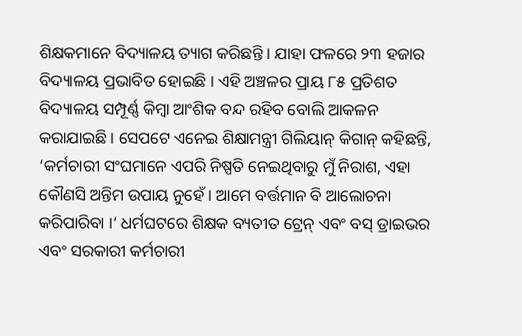ଶିକ୍ଷକମାନେ ବିଦ୍ୟାଳୟ ତ୍ୟାଗ କରିଛନ୍ତି । ଯାହା ଫଳରେ ୨୩ ହଜାର ବିଦ୍ୟାଳୟ ପ୍ରଭାବିତ ହୋଇଛି । ଏହି ଅଞ୍ଚଳର ପ୍ରାୟ ୮୫ ପ୍ରତିଶତ ବିଦ୍ୟାଳୟ ସମ୍ପୂର୍ଣ୍ଣ କିମ୍ବା ଆଂଶିକ ବନ୍ଦ ରହିବ ବୋଲି ଆକଳନ କରାଯାଇଛି । ସେପଟେ ଏନେଇ ଶିକ୍ଷାମନ୍ତ୍ରୀ ଗିଲିୟାନ୍ କିଗାନ୍ କହିଛନ୍ତି, ‘କର୍ମଚାରୀ ସଂଘମାନେ ଏପରି ନିଷ୍ପତି ନେଇଥିବାରୁ ମୁଁ ନିରାଶ, ଏହା କୌଣସି ଅନ୍ତିମ ଉପାୟ ନୁହେଁ । ଆମେ ବର୍ତ୍ତମାନ ବି ଆଲୋଚନା କରିପାରିବା ।‘ ଧର୍ମଘଟରେ ଶିକ୍ଷକ ବ୍ୟତୀତ ଟ୍ରେନ୍ ଏବଂ ବସ୍ ଡ୍ରାଇଭର ଏବଂ ସରକାରୀ କର୍ମଚାରୀ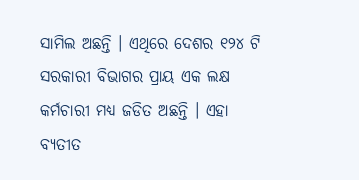ସାମିଲ ଅଛନ୍ତି । ଏଥିରେ ଦେଶର ୧୨୪ ଟି ସରକାରୀ ବିଭାଗର ପ୍ରାୟ ଏକ ଲକ୍ଷ କର୍ମଚାରୀ ମଧ୍ୟ ଜଡିତ ଅଛନ୍ତି । ଏହା ବ୍ୟତୀତ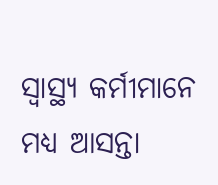ସ୍ୱାସ୍ଥ୍ୟ କର୍ମୀମାନେ ମଧ୍ୟ ଆସନ୍ତା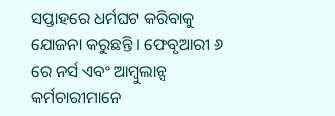ସପ୍ତାହରେ ଧର୍ମଘଟ କରିବାକୁ ଯୋଜନା କରୁଛନ୍ତି । ଫେବୃଆରୀ ୬ ରେ ନର୍ସ ଏବଂ ଆମ୍ବୁଲାନ୍ସ କର୍ମଚାରୀମାନେ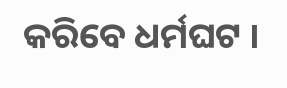କରିବେ ଧର୍ମଘଟ ।